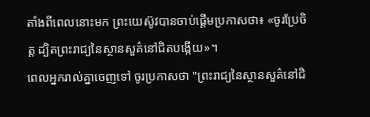តាំងពីពេលនោះមក ព្រះយេស៊ូវបានចាប់ផ្តើមប្រកាសថា៖ «ចូរប្រែចិត្ត ដ្បិតព្រះរាជ្យនៃស្ថានសួគ៌នៅជិតបង្កើយ»។
ពេលអ្នករាល់គ្នាចេញទៅ ចូរប្រកាសថា "ព្រះរាជ្យនៃស្ថានសួគ៌នៅជិ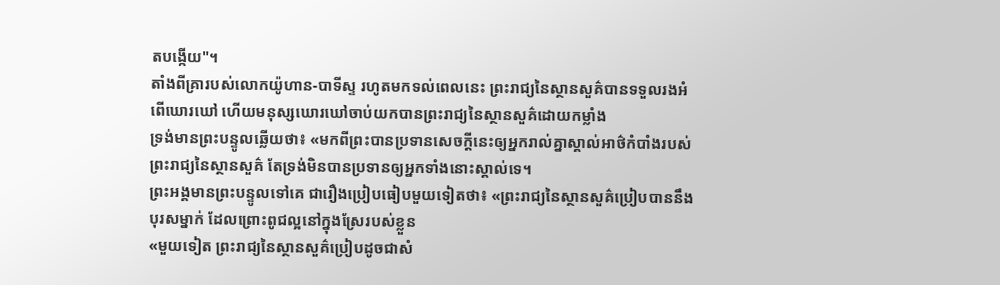តបង្កើយ"។
តាំងពីគ្រារបស់លោកយ៉ូហាន-បាទីស្ទ រហូតមកទល់ពេលនេះ ព្រះរាជ្យនៃស្ថានសួគ៌បានទទួលរងអំពើឃោរឃៅ ហើយមនុស្សឃោរឃៅចាប់យកបានព្រះរាជ្យនៃស្ថានសួគ៌ដោយកម្លាំង
ទ្រង់មានព្រះបន្ទូលឆ្លើយថា៖ «មកពីព្រះបានប្រទានសេចក្ដីនេះឲ្យអ្នករាល់គ្នាស្គាល់អាថ៌កំបាំងរបស់ព្រះរាជ្យនៃស្ថានសួគ៌ តែទ្រង់មិនបានប្រទានឲ្យអ្នកទាំងនោះស្គាល់ទេ។
ព្រះអង្គមានព្រះបន្ទូលទៅគេ ជារឿងប្រៀបធៀបមួយទៀតថា៖ «ព្រះរាជ្យនៃស្ថានសួគ៌ប្រៀបបាននឹងបុរសម្នាក់ ដែលព្រោះពូជល្អនៅក្នុងស្រែរបស់ខ្លួន
«មួយទៀត ព្រះរាជ្យនៃស្ថានសួគ៌ប្រៀបដូចជាសំ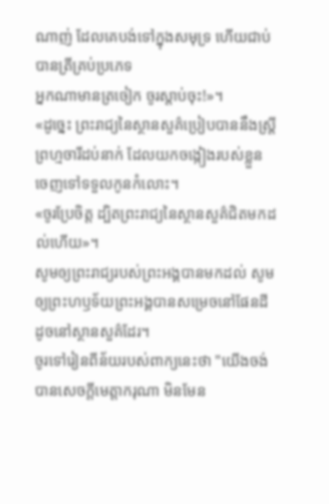ណាញ់ ដែលគេបង់ទៅក្នុងសមុទ្រ ហើយជាប់បានត្រីគ្រប់ប្រភេទ
អ្នកណាមានត្រចៀក ចូរស្តាប់ចុះ!»។
«ដូច្នេះ ព្រះរាជ្យនៃស្ថានសួគ៌ប្រៀបបាននឹងស្រី្តព្រហ្មចារីដប់នាក់ ដែលយកចង្កៀងរបស់ខ្លួន ចេញទៅទទួលកូនកំលោះ។
«ចូរប្រែចិត្ត ដ្បិតព្រះរាជ្យនៃស្ថានសួគ៌ជិតមកដល់ហើយ»។
សូមឲ្យព្រះរាជ្យរបស់ព្រះអង្គបានមកដល់ សូមឲ្យព្រះហឫទ័យព្រះអង្គបានសម្រេចនៅផែនដី ដូចនៅស្ថានសួគ៌ដែរ។
ចូរទៅរៀនពីន័យរបស់ពាក្យនេះថា "យើងចង់បានសេចក្ដីមេត្តាករុណា មិនមែន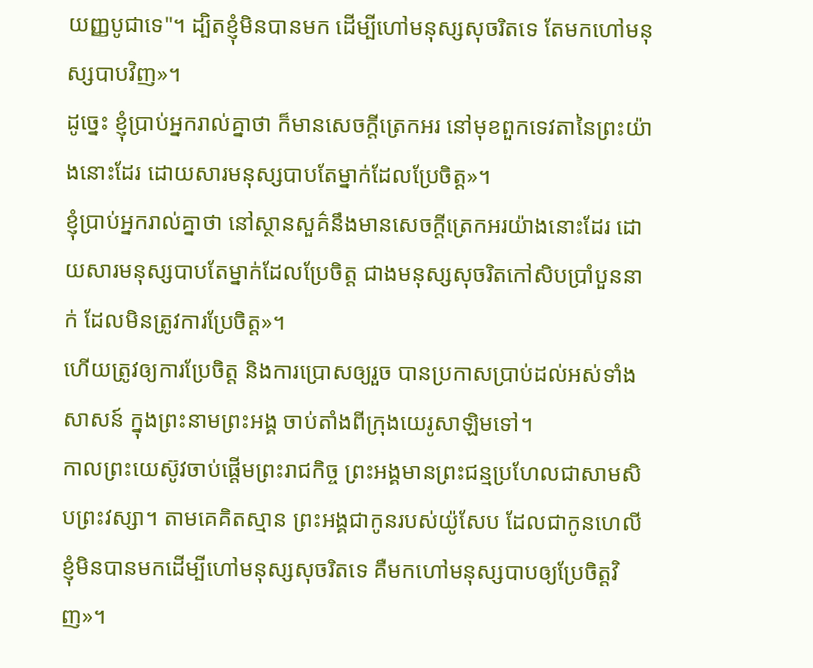យញ្ញបូជាទេ"។ ដ្បិតខ្ញុំមិនបានមក ដើម្បីហៅមនុស្សសុចរិតទេ តែមកហៅមនុស្សបាបវិញ»។
ដូច្នេះ ខ្ញុំប្រាប់អ្នករាល់គ្នាថា ក៏មានសេចក្តីត្រេកអរ នៅមុខពួកទេវតានៃព្រះយ៉ាងនោះដែរ ដោយសារមនុស្សបាបតែម្នាក់ដែលប្រែចិត្ត»។
ខ្ញុំប្រាប់អ្នករាល់គ្នាថា នៅស្ថានសួគ៌នឹងមានសេចក្តីត្រេកអរយ៉ាងនោះដែរ ដោយសារមនុស្សបាបតែម្នាក់ដែលប្រែចិត្ត ជាងមនុស្សសុចរិតកៅសិបប្រាំបួននាក់ ដែលមិនត្រូវការប្រែចិត្ត»។
ហើយត្រូវឲ្យការប្រែចិត្ត និងការប្រោសឲ្យរួច បានប្រកាសប្រាប់ដល់អស់ទាំងសាសន៍ ក្នុងព្រះនាមព្រះអង្គ ចាប់តាំងពីក្រុងយេរូសាឡិមទៅ។
កាលព្រះយេស៊ូវចាប់ផ្តើមព្រះរាជកិច្ច ព្រះអង្គមានព្រះជន្មប្រហែលជាសាមសិបព្រះវស្សា។ តាមគេគិតស្មាន ព្រះអង្គជាកូនរបស់យ៉ូសែប ដែលជាកូនហេលី
ខ្ញុំមិនបានមកដើម្បីហៅមនុស្សសុចរិតទេ គឺមកហៅមនុស្សបាបឲ្យប្រែចិត្តវិញ»។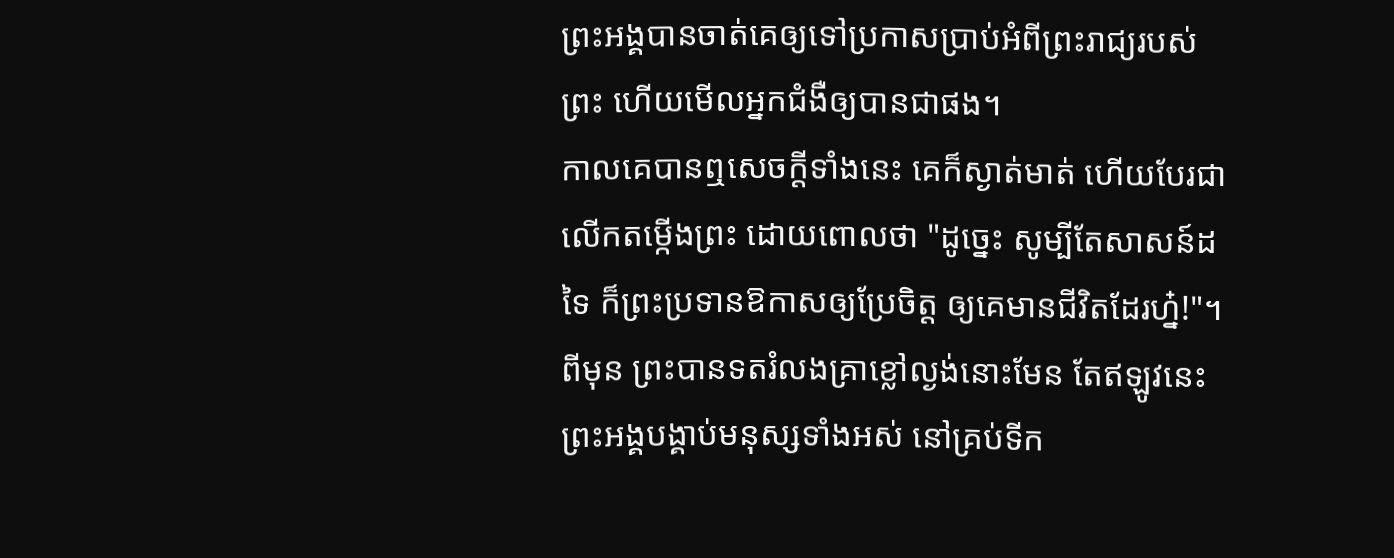ព្រះអង្គបានចាត់គេឲ្យទៅប្រកាសប្រាប់អំពីព្រះរាជ្យរបស់ព្រះ ហើយមើលអ្នកជំងឺឲ្យបានជាផង។
កាលគេបានឮសេចក្ដីទាំងនេះ គេក៏ស្ងាត់មាត់ ហើយបែរជាលើកតម្កើងព្រះ ដោយពោលថា "ដូច្នេះ សូម្បីតែសាសន៍ដទៃ ក៏ព្រះប្រទានឱកាសឲ្យប្រែចិត្ត ឲ្យគេមានជីវិតដែរហ្ន៎!"។
ពីមុន ព្រះបានទតរំលងគ្រាខ្លៅល្ងង់នោះមែន តែឥឡូវនេះ ព្រះអង្គបង្គាប់មនុស្សទាំងអស់ នៅគ្រប់ទីក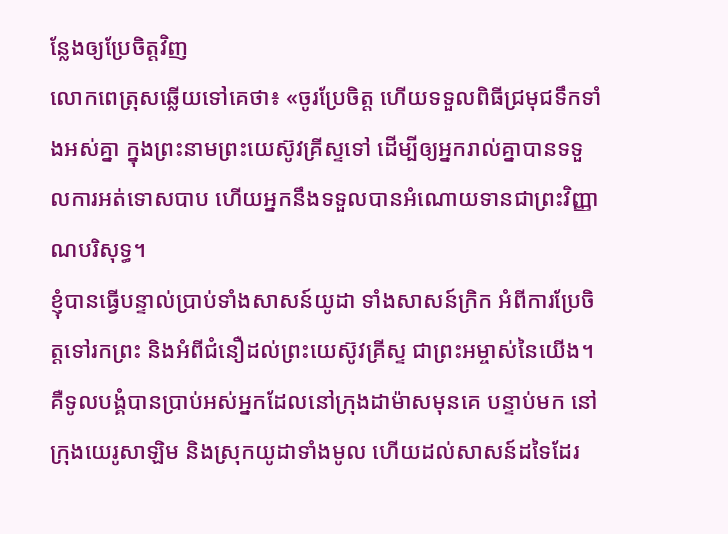ន្លែងឲ្យប្រែចិត្តវិញ
លោកពេត្រុសឆ្លើយទៅគេថា៖ «ចូរប្រែចិត្ត ហើយទទួលពិធីជ្រមុជទឹកទាំងអស់គ្នា ក្នុងព្រះនាមព្រះយេស៊ូវគ្រីស្ទទៅ ដើម្បីឲ្យអ្នករាល់គ្នាបានទទួលការអត់ទោសបាប ហើយអ្នកនឹងទទួលបានអំណោយទានជាព្រះវិញ្ញាណបរិសុទ្ធ។
ខ្ញុំបានធ្វើបន្ទាល់ប្រាប់ទាំងសាសន៍យូដា ទាំងសាសន៍ក្រិក អំពីការប្រែចិត្តទៅរកព្រះ និងអំពីជំនឿដល់ព្រះយេស៊ូវគ្រីស្ទ ជាព្រះអម្ចាស់នៃយើង។
គឺទូលបង្គំបានប្រាប់អស់អ្នកដែលនៅក្រុងដាម៉ាសមុនគេ បន្ទាប់មក នៅក្រុងយេរូសាឡិម និងស្រុកយូដាទាំងមូល ហើយដល់សាសន៍ដទៃដែរ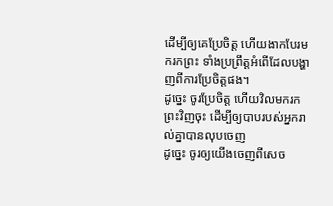ដើម្បីឲ្យគេប្រែចិត្ត ហើយងាកបែរមករកព្រះ ទាំងប្រព្រឹត្តអំពើដែលបង្ហាញពីការប្រែចិត្តផង។
ដូច្នេះ ចូរប្រែចិត្ត ហើយវិលមករកព្រះវិញចុះ ដើម្បីឲ្យបាបរបស់អ្នករាល់គ្នាបានលុបចេញ
ដូច្នេះ ចូរឲ្យយើងចេញពីសេច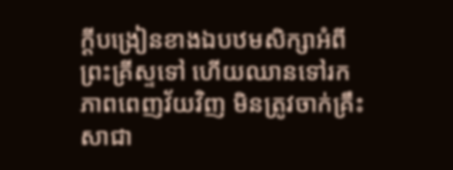ក្តីបង្រៀនខាងឯបឋមសិក្សាអំពីព្រះគ្រីស្ទទៅ ហើយឈានទៅរកភាពពេញវ័យវិញ មិនត្រូវចាក់គ្រឹះសាជា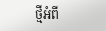ថ្មីអំពី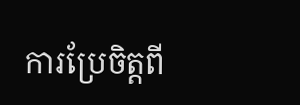ការប្រែចិត្តពី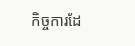កិច្ចការដែ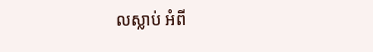លស្លាប់ អំពី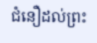ជំនឿដល់ព្រះ